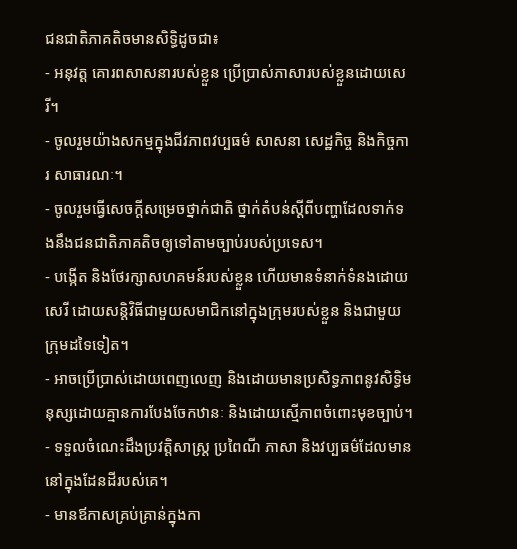ជនជាតិភាគតិចមានសិទ្ធិដូចជា៖
- អនុវត្ត គោរពសាសនារបស់ខ្លួន ប្រើប្រាស់ភាសារបស់ខ្លួនដោយសេរី។
- ចូលរួមយ៉ាងសកម្មក្នុងជីវភាពវប្បធម៌ សាសនា សេដ្ឋកិច្ច និងកិច្ចការ សាធារណៈ។
- ចូលរួមធ្វើសេចក្ដីសម្រេចថ្នាក់ជាតិ ថ្នាក់តំបន់ស្ដីពីបញ្ហាដែលទាក់ទងនឹងជនជាតិភាគតិចឲ្យទៅតាមច្បាប់របស់ប្រទេស។
- បង្កើត និងថែរក្សាសហគមន៍របស់ខ្លួន ហើយមានទំនាក់ទំនងដោយសេរី ដោយសន្តិវិធីជាមួយសមាជិកនៅក្នុងក្រុមរបស់ខ្លួន និងជាមួយក្រុមដទៃទៀត។
- អាចប្រើប្រាស់ដោយពេញលេញ និងដោយមានប្រសិទ្ធភាពនូវសិទ្ធិមនុស្សដោយគ្មានការបែងចែកឋានៈ និងដោយស្មើភាពចំពោះមុខច្បាប់។
- ទទួលចំណេះដឹងប្រវត្តិសាស្រ្ត ប្រពៃណី ភាសា និងវប្បធម៌ដែលមាននៅក្នុងដែនដីរបស់គេ។
- មានឪកាសគ្រប់គ្រាន់ក្នុងកា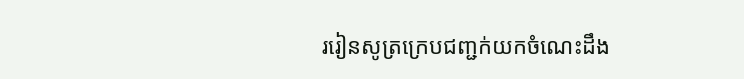ររៀនសូត្រក្រេបជញ្ជក់យកចំណេះដឹង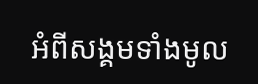អំពីសង្គមទាំងមូល